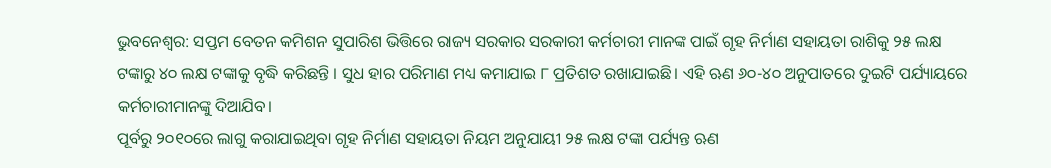ଭୁବନେଶ୍ବର: ସପ୍ତମ ବେତନ କମିଶନ ସୁପାରିଶ ଭିତ୍ତିରେ ରାଜ୍ୟ ସରକାର ସରକାରୀ କର୍ମଚାରୀ ମାନଙ୍କ ପାଇଁ ଗୃହ ନିର୍ମାଣ ସହାୟତା ରାଶିକୁ ୨୫ ଲକ୍ଷ ଟଙ୍କାରୁ ୪୦ ଲକ୍ଷ ଟଙ୍କାକୁ ବୃଦ୍ଧି କରିଛନ୍ତି । ସୁଧ ହାର ପରିମାଣ ମଧ୍ୟ କମାଯାଇ ୮ ପ୍ରତିଶତ ରଖାଯାଇଛି। ଏହି ଋଣ ୬୦-୪୦ ଅନୁପାତରେ ଦୁଇଟି ପର୍ଯ୍ୟାୟରେ କର୍ମଚାରୀମାନଙ୍କୁ ଦିଆଯିବ।
ପୂର୍ବରୁ ୨୦୧୦ରେ ଲାଗୁ କରାଯାଇଥିବା ଗୃହ ନିର୍ମାଣ ସହାୟତା ନିୟମ ଅନୁଯାୟୀ ୨୫ ଲକ୍ଷ ଟଙ୍କା ପର୍ଯ୍ୟନ୍ତ ଋଣ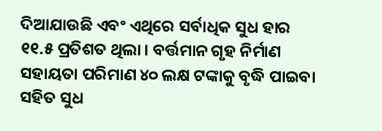ଦିଆଯାଉଛି ଏବଂ ଏଥିରେ ସର୍ବାଧିକ ସୁଧ ହାର ୧୧.୫ ପ୍ରତିଶତ ଥିଲା । ବର୍ତ୍ତମାନ ଗୃହ ନିର୍ମାଣ ସହାୟତା ପରିମାଣ ୪୦ ଲକ୍ଷ ଟଙ୍କାକୁ ବୃଦ୍ଧି ପାଇବା ସହିତ ସୁଧ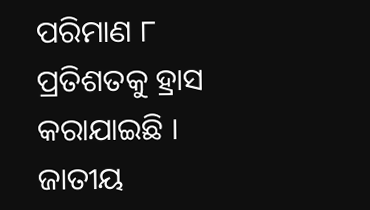ପରିମାଣ ୮ ପ୍ରତିଶତକୁ ହ୍ରାସ କରାଯାଇଛି ।
ଜାତୀୟ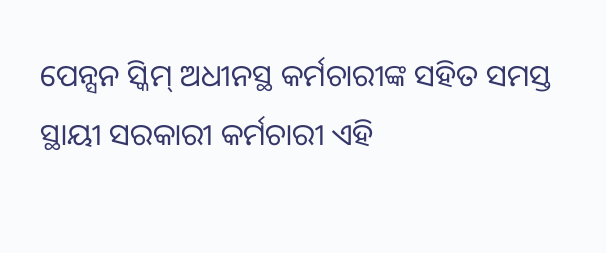ପେନ୍ସନ ସ୍କିମ୍ ଅଧୀନସ୍ଥ କର୍ମଚାରୀଙ୍କ ସହିତ ସମସ୍ତ ସ୍ଥାୟୀ ସରକାରୀ କର୍ମଚାରୀ ଏହି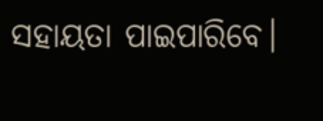ସହାୟତା ପାଇପାରିବେ।